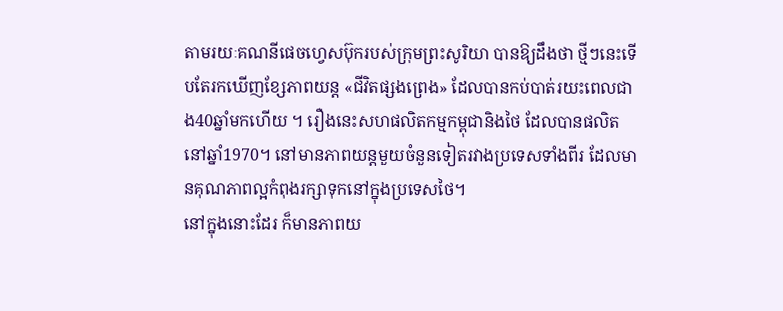តាមរយៈគណនីផេចហ្វេសប៊ុករបស់ក្រុមព្រះសូរិយា បានឱ្យដឹងថា ថ្មីៗនេះទើបតែរកឃើញខ្សែភាពយន្ត «ជីវិតផ្សងព្រេង» ដែលបានកប់បាត់រយះពេលជាង40ឆ្នាំមកហើយ ។ រឿងនេះសហផលិតកម្មកម្ពុជានិងថៃ ដែលបានផលិតនៅឆ្នាំ1970។ នៅមានភាពយន្ដមួយចំនួនទៀតរវាងប្រទេសទាំងពីរ ដែលមានគុណភាពល្អកំពុងរក្សាទុកនៅក្នុងប្រទេសថៃ។
នៅក្នុងនោះដែរ ក៏មានភាពយ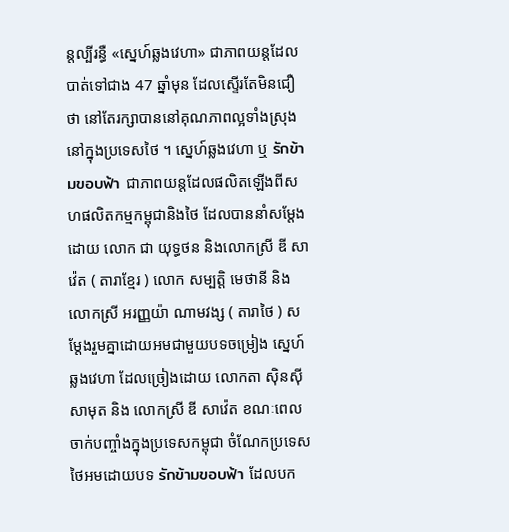ន្ដល្បីរន្ធឺ «ស្នេហ៍ឆ្លងវេហា» ជាភាពយន្តដែលបាត់ទៅជាង 47 ឆ្នាំមុន ដែលស្ទើរតែមិនជឿថា នៅតែរក្សាបាននៅគុណភាពល្អទាំងស្រុងនៅក្នុងប្រទេសថៃ ។ ស្នេហ៍ឆ្លងវេហា ឬ รักข้ามขอบฟ้า ជាភាពយន្តដែលផលិតឡើងពីសហផលិតកម្មកម្ពុជានិងថៃ ដែលបាននាំសម្តែងដោយ លោក ជា យុទ្ធថន និងលោកស្រី ឌី សាវ៉េត ( តារាខ្មែរ ) លោក សម្បត្តិ មេថានី និងលោកស្រី អរញ្ញយ៉ា ណាមវង្ស ( តារាថៃ ) សម្តែងរួមគ្នាដោយអមជាមួយបទចម្រៀង ស្នេហ៍ឆ្លងវេហា ដែលច្រៀងដោយ លោកតា ស៊ិនស៊ីសាមុត និង លោកស្រី ឌី សាវ៉េត ខណៈពេលចាក់បញ្ចាំងក្នុងប្រទេសកម្ពុជា ចំណែកប្រទេសថៃអមដោយបទ รักข้ามขอบฟ้า ដែលបក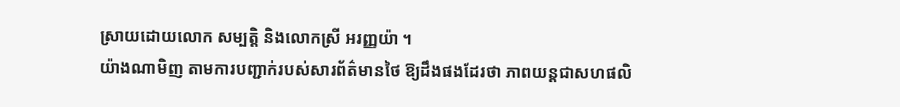ស្រាយដោយលោក សម្បត្តិ និងលោកស្រី អរញ្ញយ៉ា ។
យ៉ាងណាមិញ តាមការបញ្ជាក់របស់សារព័ត៌មានថៃ ឱ្យដឹងផងដែរថា ភាពយន្ដជាសហផលិ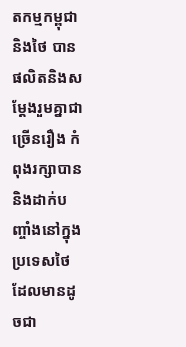តកម្មកម្ពុជានិងថៃ បានផលិតនិងសម្ដែងរួមគ្នាជាច្រើនរឿង កំពុងរក្សាបាន និងដាក់បញ្ចាំងនៅក្នុងប្រទេសថៃ ដែលមានដូចជា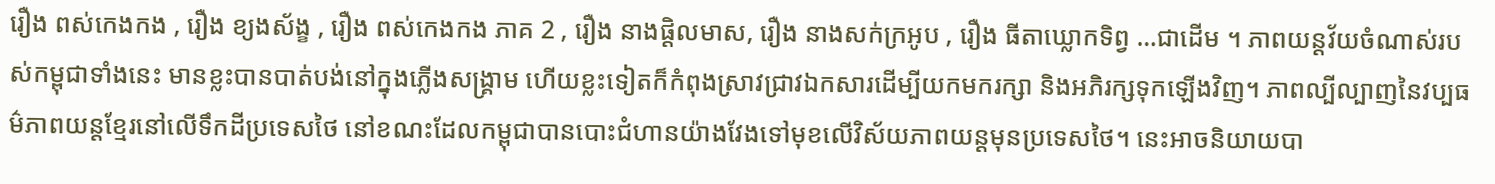រឿង ពស់កេងកង , រឿង ខ្យងស័ង្ខ , រឿង ពស់កេងកង ភាគ 2 , រឿង នាងផ្តិលមាស, រឿង នាងសក់ក្រអូប , រឿង ធីតាឃ្លោកទិព្វ …ជាដើម ។ ភាពយន្ដវ័យចំណាស់របស់កម្ពុជាទាំងនេះ មានខ្លះបានបាត់បង់នៅក្នុងភ្លើងសង្គ្រាម ហើយខ្លះទៀតក៏កំពុងស្រាវជ្រាវឯកសារដើម្បីយកមករក្សា និងអភិរក្សទុកឡើងវិញ។ ភាពល្បីល្បាញនៃវប្បធម៌ភាពយន្តខ្មែរនៅលើទឹកដីប្រទេសថៃ នៅខណះដែលកម្ពុជាបានបោះជំហានយ៉ាងវែងទៅមុខលើវិស័យភាពយន្តមុនប្រទេសថៃ។ នេះអាចនិយាយបា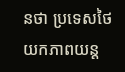នថា ប្រទេសថៃ យកភាពយន្ត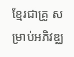ខ្មែរជាគ្រូ សម្រាប់អភិវឌ្ឈ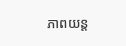ភាពយន្ត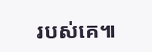របស់គេ៕